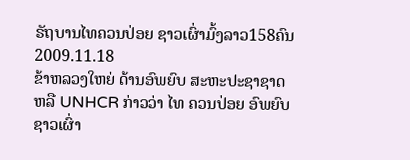ຣັຖບານໄທຄວນປ່ອຍ ຊາວເຜົ່າມົ້ງລາວ158ຄົນ
2009.11.18
ຂ້າຫລວງໃຫຍ່ ດ້ານອົພຍົບ ສະຫະປະຊາຊາດ ຫລື UNHCR ກ່າວວ່າ ໄທ ຄວນປ່ອຍ ອົພຍົບ ຊາວເຜົ່າ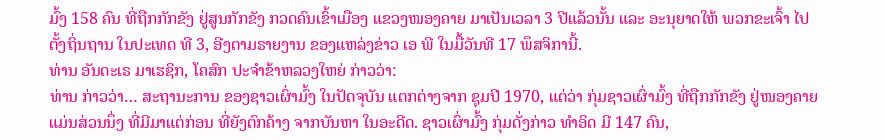ມົ້ງ 158 ຄົນ ທີ່ຖືກກັກຂັງ ຢູ່ສູນກັກຂັງ ກວດຄົນເຂົ້າເມືອງ ແຂວງໜອງຄາຍ ມາເປັນເວລາ 3 ປີແລ້ວນັ້ນ ແລະ ອະນຸຍາດໃຫ້ ພວກຂະເຈົ້າ ໄປຕັ້ງຖິ່ນຖານ ໃນປະເທດ ທີ 3, ອີງຕາມຣາຍງານ ຂອງແຫລ່ງຂ່າວ ເອ ພີ ໃນມື້ວັນທີ 17 ພຶສຈິການີ້.
ທ່ານ ອັນດະເຣ ມາເຮຊິກ, ໂຄສົກ ປະຈໍາຂ້າຫລວງໃຫຍ່ ກ່າວວ່າ:
ທ່ານ ກ່າວວ່າ… ສະຖານະການ ຂອງຊາວເຜົ່າມົ້ງ ໃນປັດຈຸບັນ ແຕກຕ່າງຈາກ ຊຸມປີ 1970, ແຕ່ວ່າ ກຸ່ມຊາວເຜົ່າມົ້ງ ທີ່ຖືກກັກຂັງ ຢູ່ໜອງຄາຍ ແມ່ນສ່ວນນຶ່ງ ທີ່ມີມາແຕ່ກ່ອນ ທີ່ຍັງຕົກຄ້າງ ຈາກບັນຫາ ໃນອະດີດ. ຊາວເຜົ່າມົ້ງ ກຸ່ມດັ່ງກ່າວ ທໍາອິດ ມີ 147 ຄົນ,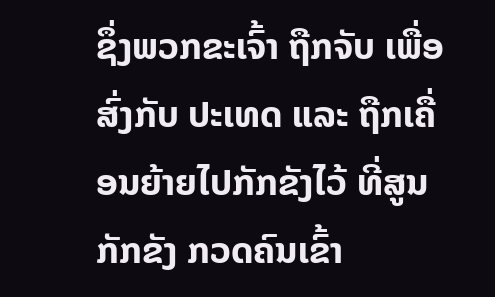ຊຶ່ງພວກຂະເຈົ້າ ຖືກຈັບ ເພື່ອສົ່ງກັບ ປະເທດ ແລະ ຖືກເຄື່ອນຍ້າຍໄປກັກຂັງໄວ້ ທີ່ສູນກັກຂັງ ກວດຄົນເຂົ້າ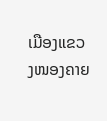ເມືອງແຂວງໜອງຄາຍ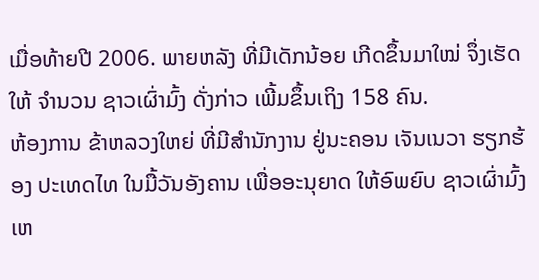ເມື່ອທ້າຍປີ 2006. ພາຍຫລັງ ທີ່ມີເດັກນ້ອຍ ເກີດຂຶ້ນມາໃໝ່ ຈຶ່ງເຮັດໃຫ້ ຈໍານວນ ຊາວເຜົ່າມົ້ງ ດັ່ງກ່າວ ເພີ້ມຂຶ້ນເຖິງ 158 ຄົນ.
ຫ້ອງການ ຂ້າຫລວງໃຫຍ່ ທີ່ມີສໍານັກງານ ຢູ່ນະຄອນ ເຈັນເນວາ ຮຽກຮ້ອງ ປະເທດໄທ ໃນມື້ວັນອັງຄານ ເພື່ອອະນຸຍາດ ໃຫ້ອົພຍົບ ຊາວເຜົ່າມົ້ງ ເຫ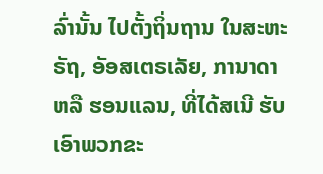ລົ່ານັ້ນ ໄປຕັ້ງຖິ່ນຖານ ໃນສະຫະຣັຖ, ອັອສເຕຣເລັຍ, ການາດາ ຫລື ຮອນແລນ, ທີ່ໄດ້ສເນີ ຮັບເອົາພວກຂະ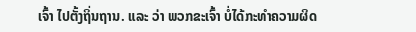ເຈົ້າ ໄປຕັ້ງຖິ່ນຖານ. ແລະ ວ່າ ພວກຂະເຈົ້າ ບໍ່ໄດ້ກະທໍາຄວາມຜິດ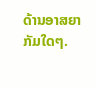ດ້ານອາສຍາກັມໃດໆ.